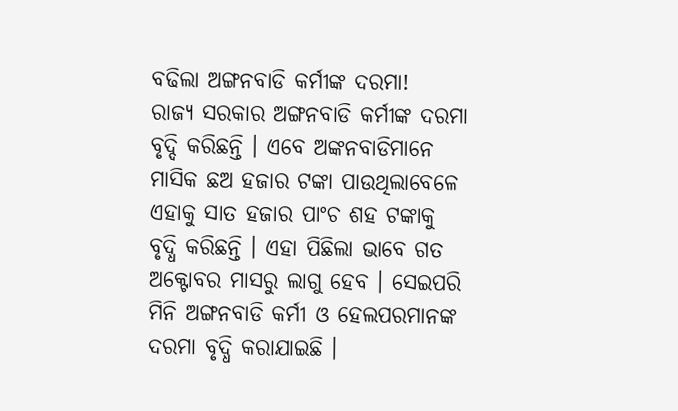ବଢିଲା ଅଙ୍ଗନବାଡି କର୍ମୀଙ୍କ ଦରମା!
ରାଜ୍ୟ ସରକାର ଅଙ୍ଗନବାଡି କର୍ମୀଙ୍କ ଦରମା ବୃଦ୍ଦି କରିଛନ୍ତି । ଏବେ ଅଙ୍କନବାଡିମାନେ ମାସିକ ଛଅ ହଜାର ଟଙ୍କା ପାଉଥିଲାବେଳେ ଏହାକୁ ସାତ ହଜାର ପାଂଚ ଶହ ଟଙ୍କାକୁ ବୃଦ୍ଧି କରିଛନ୍ତି । ଏହା ପିଛିଲା ଭାବେ ଗତ ଅକ୍ଟୋବର ମାସରୁ ଲାଗୁ ହେବ । ସେଇପରି ମିନି ଅଙ୍ଗନବାଡି କର୍ମୀ ଓ ହେଲପରମାନଙ୍କ ଦରମା ବୃଦ୍ଧି କରାଯାଇଛି ।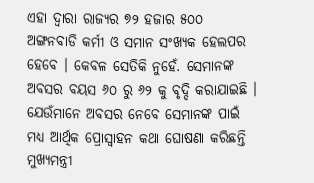ଏହା ଦ୍ୱାରା ରାଜ୍ୟର ୭୨ ହଜାର ୫୦୦ ଅଙ୍ଗନବାଡି କର୍ମୀ ଓ ସମାନ ସଂଖ୍ୟକ ହେଲପର ହେବେ । କେବଳ ସେତିକି ନୁହେଁ. ସେମାନଙ୍କ ଅବସର ବୟସ ୬୦ ରୁ ୬୨ କୁ ବୃଦ୍ଦି କରାଯାଇଛି । ଯେଉଁମାନେ ଅବସର ନେବେ ସେମାନଙ୍କ ପାଇଁ ମଧ୍ୟ ଆର୍ଥିକ ପ୍ରୋସ୍ୱାହନ କଥା ଘୋଷଣା କରିଛନ୍ତି ମୁଖ୍ୟମନ୍ତ୍ରୀ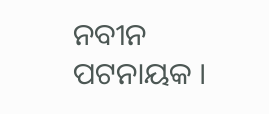ନବୀନ ପଟନାୟକ ।